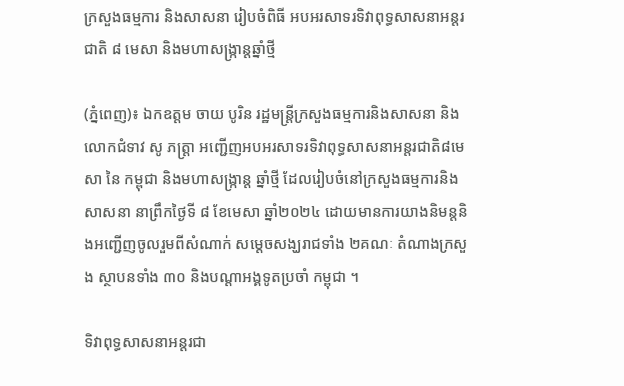ក្រសួងធម្មការ និងសាសនា រៀបចំពិធី អបអរសាទរទិវាពុទ្ធសាសនាអន្តរជាតិ ៨ មេសា និងមហាសង្ក្រាន្តឆ្នាំថ្មី

(ភ្នំពេញ)៖ ឯកឧត្តម ចាយ បូរិន រដ្ឋមន្រ្តីក្រសួងធម្មការនិងសាសនា និងលោកជំទាវ សូ ភត្រ្តា អញ្ជើញអបអរសាទរទិវាពុទ្ធសាសនាអន្តរជាតិ៨មេសា នៃ កម្ពុជា និងមហាសង្ក្រាន្ត ឆ្នាំថ្មី ដែលរៀបចំនៅក្រសួងធម្មការនិងសាសនា នាព្រឹកថ្ងៃទី ៨ ខែមេសា ឆ្នាំ២០២៤ ដោយមានការយាងនិមន្តនិងអញ្ជើញចូលរួមពីសំណាក់ សម្តេចសង្ឃរាជទាំង ២គណៈ តំណាងក្រសួង ស្ថាបនទាំង ៣០ និងបណ្តាអង្គទូតប្រចាំ កម្ពុជា ។

ទិវាពុទ្ធសាសនាអន្តរជា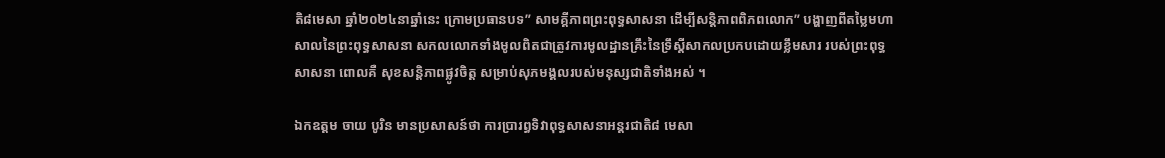តិ៨មេសា ឆ្នាំ២០២៤នាឆ្នាំនេះ ក្រោមប្រធានបទ” សាមគ្គីភាពព្រះពុទ្ធសាសនា ដើម្បីសន្តិភាពពិភពលោក” បង្ហាញពីតម្លៃមហាសាលនៃព្រះពុទ្ធសាសនា សកលលោកទាំងមូលពិតជាត្រូវការមូលដ្ឋានគ្រឹះនៃទ្រឹស្តីសាកលប្រកបដោយខ្លឹមសារ របស់ព្រះពុទ្ធសាសនា ពោលគឺ សុខសន្តិភាពផ្លូវចិត្ត សម្រាប់សុភមង្គលរបស់មនុស្សជាតិទាំងអស់ ។

ឯកឧត្តម ចាយ បូរិន មានប្រសាសន៍ថា ការប្រារព្ធទិវាពុទ្ធសាសនាអន្តរជាតិ៨ មេសា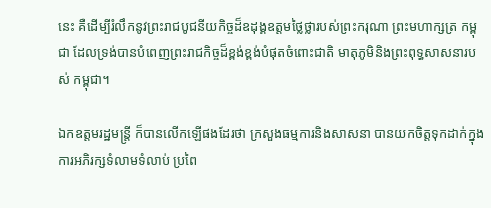នេះ គឺដើម្បីរំលឹកនូវព្រះរាជបូជនីយកិច្ចដ៏ឧដុង្គឧត្តមថ្លៃថ្លារបស់ព្រះករុណា ព្រះមហាក្សត្រ កម្ពុជា ដែលទ្រង់បានបំពេញព្រះរាជកិច្ចដ៏ខ្ពង់ខ្ពង់បំផុតចំពោះជាតិ មាតុភូមិនិងព្រះពុទ្ធសាសនារបស់ កម្ពុជា។

ឯកឧត្តមរដ្ឋមន្រ្តី ក៏បានលើកឡើផងដែរថា ក្រសួងធម្មការនិងសាសនា បានយកចិត្តទុកដាក់ក្នុងការអភិរក្សទំលាមទំលាប់ ប្រពៃ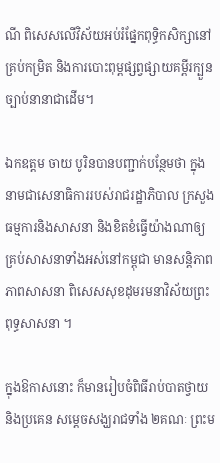ណី ពិសេសលើវិស័យអប់រំផ្នែកពុទ្ធិកសិក្សានៅគ្រប់កម្រិត និងការបោះពុម្ពផ្សព្វផ្សាយគម្ពីរក្បួនច្បាប់នានាជាដើម។

ឯកឧត្តម ចាយ បូរិនបានបញ្ជាក់បន្ថែមថា ក្នុងនាមជាសេនាធិការរបស់រាជរដ្ឋាភិបាល ក្រសួងធម្មការនិងសាសនា និងខិតខំធ្វើយ៉ាងណាឲ្យគ្រប់សាសនាទាំងអស់នៅកម្ពុជា មានសន្តិភាពភាពសាសនា ពិសេសសុខដុមរមនាវិស័យព្រះពុទ្ធសាសនា ។

ក្នុងឱកាសនោះ ក៏មានរៀបចំពិធីរាប់បាតថ្វាយ និងប្រគេន សម្តេចសង្ឃរាជទាំង ២គណៈ ព្រះម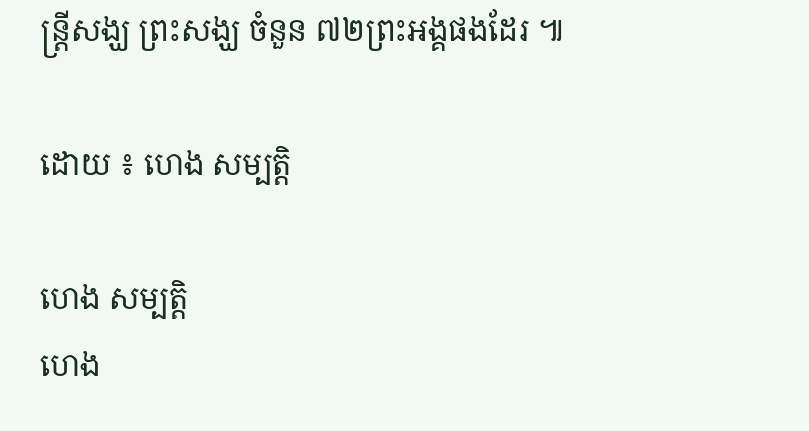ន្រ្តីសង្ឃ ព្រះសង្ឃ ចំនួន ៧២ព្រះអង្គផងដែរ ៕

ដោយ ៖ ហេង សម្បត្តិ

ហេង សម្បត្តិ
ហេង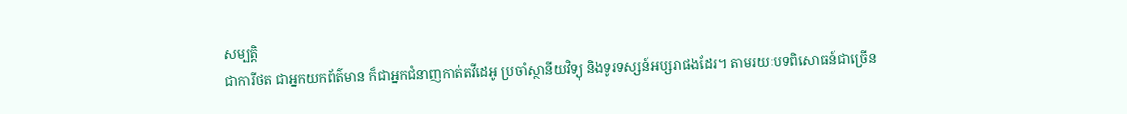សម្បត្តិ
ជាការីថត ជាអ្នកយកព័ត៌មាន ក៏ជាអ្នកជំនាញកាត់តវីដេអូ ប្រចាំស្ថានីយវិទ្យុ និងទូរទស្សន៍អប្សរាផងដែរ។ តាមរយៈបទពិសោធន៍ជាច្រើន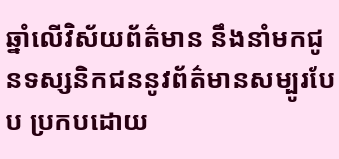ឆ្នាំលើវិស័យព័ត៌មាន នឹងនាំមកជូនទស្សនិកជននូវព័ត៌មានសម្បូរបែប ប្រកបដោយ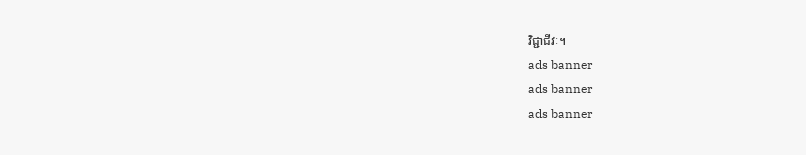វិជ្ជាជីវៈ។
ads banner
ads banner
ads banner